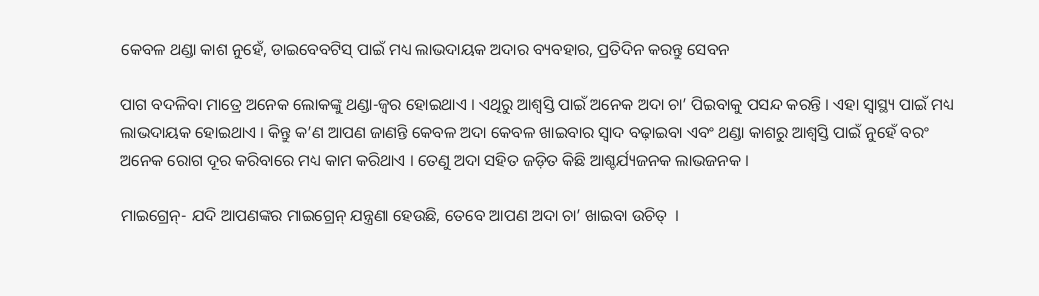କେବଳ ଥଣ୍ଡା କାଶ ନୁହେଁ, ଡାଇବେବଟିସ୍ ପାଇଁ ମଧ୍ୟ ଲାଭଦାୟକ ଅଦାର ବ୍ୟବହାର, ପ୍ରତିଦିନ କରନ୍ତୁ ସେବନ

ପାଗ ବଦଳିବା ମାତ୍ରେ ଅନେକ ଲୋକଙ୍କୁ ଥଣ୍ଡା-ଜ୍ୱର ହୋଇଥାଏ । ଏଥିରୁ ଆଶ୍ୱସ୍ତି ପାଇଁ ଅନେକ ଅଦା ଚା’ ପିଇବାକୁ ପସନ୍ଦ କରନ୍ତି । ଏହା ସ୍ୱାସ୍ଥ୍ୟ ପାଇଁ ମଧ୍ୟ ଲାଭଦାୟକ ହୋଇଥାଏ । କିନ୍ତୁ କ’ଣ ଆପଣ ଜାଣନ୍ତି କେବଳ ଅଦା କେବଳ ଖାଇବାର ସ୍ୱାଦ ବଢ଼ାଇବା ଏବଂ ଥଣ୍ଡା କାଶରୁ ଆଶ୍ୱସ୍ତି ପାଇଁ ନୁହେଁ ବରଂ  ଅନେକ ରୋଗ ଦୂର କରିବାରେ ମଧ୍ୟ କାମ କରିଥାଏ । ତେଣୁ ଅଦା ସହିତ ଜଡ଼ିତ କିଛି ଆଶ୍ଚର୍ଯ୍ୟଜନକ ଲାଭଜନକ ।

ମାଇଗ୍ରେନ୍- ଯଦି ଆପଣଙ୍କର ମାଇଗ୍ରେନ୍ ଯନ୍ତ୍ରଣା ହେଉଛି, ତେବେ ଆପଣ ଅଦା ଚା’ ଖାଇବା ଉଚିତ୍  ।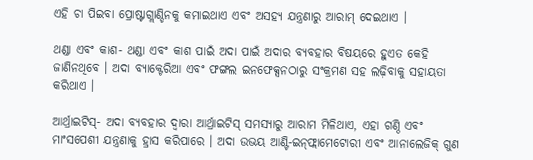ଏହି ଚା ପିଇବା ପ୍ରୋଷ୍ଟାଗ୍ଲାଣ୍ଡିନକୁ କମାଇଥାଏ ଏବଂ ଅସହ୍ୟ ଯନ୍ତ୍ରଣାରୁ ଆରାମ୍ ଦେଇଥାଏ ।

ଥଣ୍ଡା ଏବଂ କାଶ- ଥଣ୍ଡା ଏବଂ କାଶ ପାଇଁ ଅଦା ପାଇଁ ଅଦାର ବ୍ୟବହାର ବିଷୟରେ ହୁଏତ କେହି ଜାଣିନଥିବେ । ଅଦା ବ୍ୟାକ୍ଟେରିଆ ଏବଂ ଫଙ୍ଗଲ ଇନଫେକ୍ସନଠାରୁ ସଂକ୍ରମଣ ସହ ଲଢ଼ିବାକୁ ସହାୟତା କରିଥାଏ ।

ଆର୍ଥ୍ରାଇଟିସ୍- ଅଦା ବ୍ୟବହାର ଦ୍ୱାରା ଆର୍ଥ୍ରାଇଟିସ୍ ସମସ୍ୟାରୁ ଆରାମ ମିଳିଥାଏ, ଏହା ଗଣ୍ଠି ଏବଂ ମାଂସପେଶୀ ଯନ୍ତ୍ରଣାକୁ ହ୍ରାସ କରିପାରେ । ଅଦା ଉଭୟ ଆଣ୍ଟି-ଇନ୍‌ଫ୍ଲାମେଟୋରୀ ଏବଂ ଆନାଲେଜିକ୍ ଗୁଣ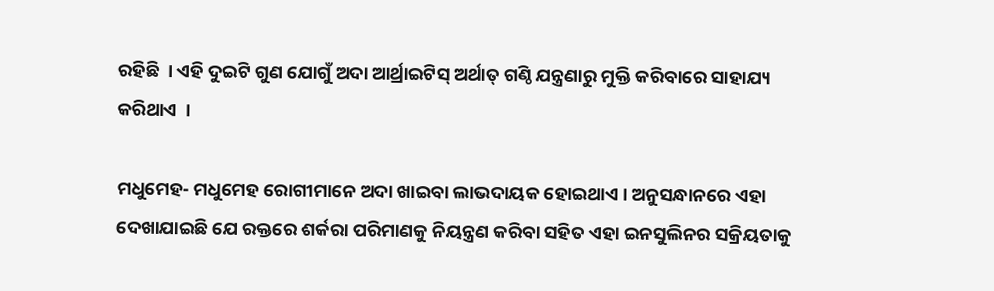ରହିଛି  । ଏହି ଦୁଇଟି ଗୁଣ ଯୋଗୁଁ ଅଦା ଆର୍ଥ୍ରାଇଟିସ୍ ଅର୍ଥାତ୍ ଗଣ୍ଠି ଯନ୍ତ୍ରଣାରୁ ମୁକ୍ତି କରିବାରେ ସାହାଯ୍ୟ କରିଥାଏ  ।

ମଧୁମେହ- ମଧୁମେହ ରୋଗୀମାନେ ଅଦା ଖାଇବା ଲାଭଦାୟକ ହୋଇଥାଏ । ଅନୁସନ୍ଧାନରେ ଏହା ଦେଖାଯାଇଛି ଯେ ରକ୍ତରେ ଶର୍କରା ପରିମାଣକୁ ନିୟନ୍ତ୍ରଣ କରିବା ସହିତ ଏହା ଇନସୁଲିନର ସକ୍ରିୟତାକୁ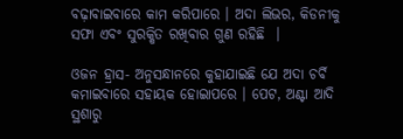ବଢ଼ାବାଇବାରେ କାମ କରିପାରେ । ଅଦା ଲିଭର, କିଡନୀକୁ ସଫା ଏବଂ ସୁରକ୍ଷିତ ରଖିବାର ଗୁଣ ରହିଛି  ।

ଓଜନ ହ୍ରାସ- ଅନୁସନ୍ଧାନରେ କୁହାଯାଇଛି ଯେ ଅଦା ଚର୍ବି କମାଇବାରେ ସହାୟକ ହୋଇାପରେ । ପେଟ, ଅଣ୍ଟା ଆଦି ସ୍ଥଶାରୁ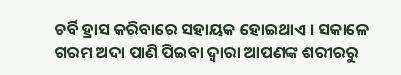ଚର୍ବି ହ୍ରାସ କରିବାରେ ସହାୟକ ହୋଇଥାଏ । ସକାଳେ ଗରମ ଅଦା ପାଣି ପିଇବା ଦ୍ୱାରା ଆପଣଙ୍କ ଶରୀରରୁ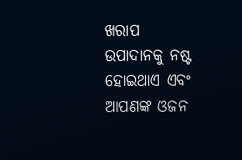ଖରାପ ଉପାଦାନକୁ ନଷ୍ଟ ହୋଇଥାଏ ଏବଂ ଆପଣଙ୍କ ଓଜନ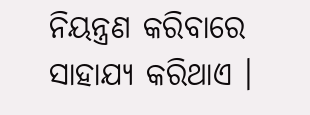ନିୟନ୍ତ୍ରଣ କରିବାରେ ସାହାଯ୍ୟ କରିଥାଏ ।